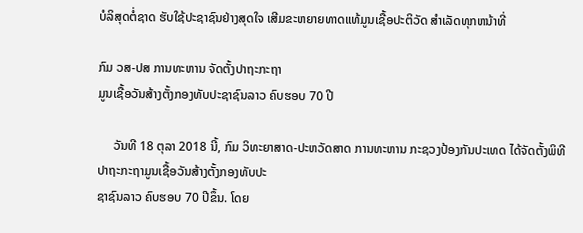ບໍລິສຸດຕໍ່ຊາດ ຮັບໃຊ້ປະຊາຊົນຢ່າງສຸດໃຈ ເສີມຂະຫຍາຍທາດແທ້ມູນເຊື້ອປະຕິວັດ ສໍາເລັດທຸກຫນ້າທີ່

ກົມ ວສ-ປສ ການທະຫານ ຈັດຕັ້ງປາຖະກະຖາ
ມູນເຊື້ອວັນສ້າງຕັ້ງກອງທັບປະຊາຊົນລາວ ຄົບຮອບ 70 ປີ

     ວັນທີ 18 ຕຸລາ 2018 ນີ້, ກົມ ວິທະຍາສາດ-ປະຫວັດສາດ ການທະຫານ ກະຊວງປ້ອງກັນປະເທດ ໄດ້ຈັດຕັ້ງພິທີປາຖະກະຖາມູນເຊື້ອວັນສ້າງຕັ້ງກອງທັບປະ
ຊາຊົນລາວ ຄົບຮອບ 70 ປີຂຶ້ນ. ໂດຍ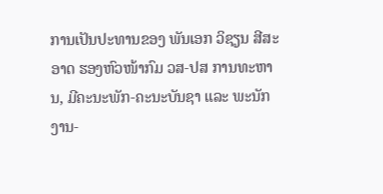ການເປັນປະທານຂອງ ພັນເອກ ວິຊຽນ ສີສະອາດ ຮອງຫົວໜ້າກົມ ວສ-ປສ ການທະຫານ, ມີຄະນະພັກ-ຄະນະບັນຊາ ແລະ ພະນັກ
ງານ-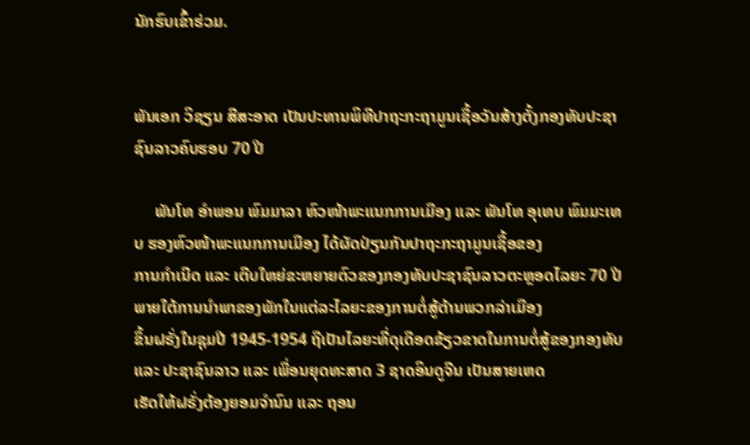ນັກຮົບເຂົ້າຮ່ວມ.


ພັນເອກ ວິຊຽນ ສີສະອາດ ເປັນປະທານພິທີປາຖະກະຖາມູນເຊື້ອວັນສ້າງຕັ້ງກອງທັບປະຊາຊົນລາວຄົບຮອບ 70 ປີ

     ພັນໂທ ອຳພອນ ພົມມາລາ ຫົວໜ້າພະແນກການເມືອງ ແລະ ພັນໂທ ອຸເທບ ພົມມະເທບ ຮອງຫົວໜ້າພະແນກການເມືອງ ໄດ້ຜັດປ່ຽນກັນປາຖະກະຖາມູນເຊື້ອຂອງ
ການກຳເນີດ ແລະ ເຕີບໃຫຍ່ຂະຫຍາຍຕົວຂອງກອງທັບປະຊາຊົນລາວຕະຫຼອດໄລຍະ 70 ປີ ພາຍໃຕ້ການນຳພາຂອງພັກໃນແຕ່ລະໄລຍະຂອງການຕໍ່ສູ້ຕ້ານພວກລ່າເມືອງ
ຂຶ້ນຝຣັ່ງໃນຊຸມປີ 1945-1954 ຖືເປັນໄລຍະທີ່ດຸເດືອດຂ້ຽວຂາດໃນການຕໍ່ສູ້ຂອງກອງທັບ ແລະ ປະຊາຊົນລາວ ແລະ ເພື່ອນຍຸດທະສາດ 3 ຊາດອິນດູຈີນ ເປັນສາຍເຫດ
ເຮັດໃຫ້ຝຣັ່ງຕ້ອງຍອມຈຳນົນ ແລະ ຖອນ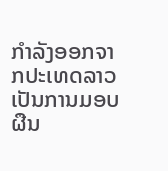ກຳລັງອອກຈາກປະເທດລາວ ເປັນການມອບຜືນ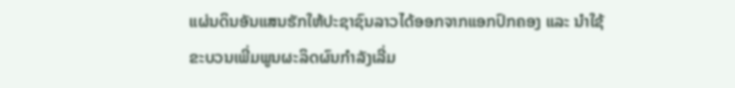ແຜ່ນດິນອັນແສນຮັກໃຫ້ປະຊາຊົນລາວໄດ້ອອກຈາກແອກປົກຄອງ ແລະ ນຳໃຊ້
ຂະບວນເພີ່ມພູນຜະລິດຜົນກຳລັງເລີ່ມ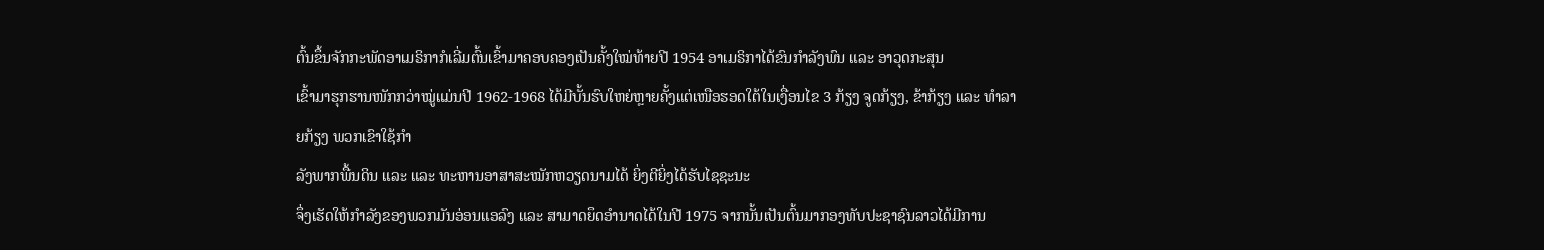ຕົ້ນຂຶ້ນຈັກກະພັດອາເມຣິກາກໍເລີ່ມຕົ້ນເຂົ້າມາຄອບຄອງເປັນຄັ້ງໃໝ່ທ້າຍປີ 1954 ອາເມຣິກາໄດ້ຂົນກຳລັງພົນ ແລະ ອາວຸດກະສຸນ
ເຂົ້າມາຮຸກຮານໜັກກວ່າໝູ່ແມ່ນປີ 1962-1968 ໄດ້ມີບັ້ນຮົບໃຫຍ່ຫຼາຍຄັ້ງແຕ່ເໜືອຮອດໃຕ້ໃນເງື່ອນໄຂ 3 ກ້ຽງ ຈູດກ້ຽງ, ຂ້າກ້ຽງ ແລະ ທຳລາຍກ້ຽງ ພວກເຂົາໃຊ້ກຳ
ລັງພາກພື້ນດິນ ແລະ ແລະ ທະຫານອາສາສະໝັກຫວຽດນາມໄດ້ ຍິ່ງຕີຍິ່ງໄດ້ຮັບໄຊຊະນະ
ຈຶ່ງເຮັດໃຫ້ກຳລັງຂອງພວກມັນອ່ອນແອລົງ ແລະ ສາມາດຍຶດອຳນາດໄດ້ໃນປີ 1975 ຈາກນັ້ນເປັນຕົ້ນມາກອງທັບປະຊາຊົນລາວໄດ້ມີການ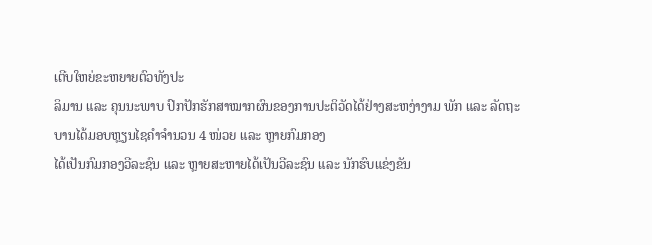ເຕີບໃຫຍ່ຂະຫຍາຍຕົວທັງປະ
ລິມານ ແລະ ຄຸນນະພາບ ປົກປັກຮັກສາໝາກຜົນຂອງການປະຕິວັດໄດ້ຢ່າງສະຫງ່າງາມ ພັກ ແລະ ລັດຖະບານໄດ້ມອບຫຼຽນໄຊຄຳຈຳນວນ 4 ໜ່ວຍ ແລະ ຫຼາຍກົມກອງ
ໄດ້ເປັນກົມກອງວີລະຊົນ ແລະ ຫຼາຍສະຫາຍໄດ້ເປັນວີລະຊົນ ແລະ ນັກຮົບແຂ່ງຂັນ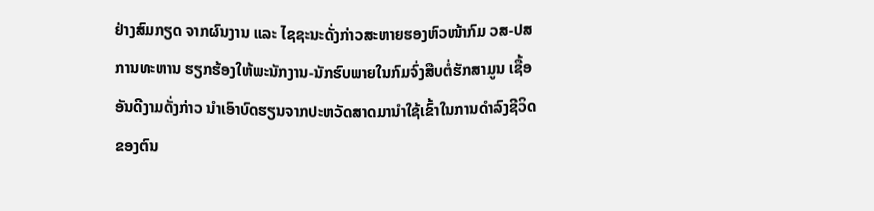ຢ່າງສົມກຽດ ຈາກຜົນງານ ແລະ ໄຊຊະນະດັ່ງກ່າວສະຫາຍຮອງຫົວໜ້າກົມ ວສ-ປສ
ການທະຫານ ຮຽກຮ້ອງໃຫ້ພະນັກງານ-ນັກຮົບພາຍໃນກົມຈົ່ງສືບຕໍ່ຮັກສາມູນ ເຊື້ອອັນດີງາມດັ່ງກ່າວ ນຳເອົາບົດຮຽນຈາກປະຫວັດສາດມານຳໃຊ້ເຂົ້າໃນການດຳລົງຊີວິດ
ຂອງຕົນ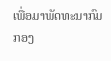ເພື່ອມາພັດທະນາກົມກອງ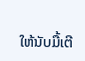ໃຫ້ນັບມື້ເຕີ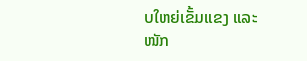ບໃຫຍ່ເຂັ້ມແຂງ ແລະ ໜັກ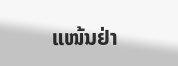ແໜ້ນຢ່າ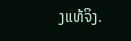ງແທ້ຈິງ.